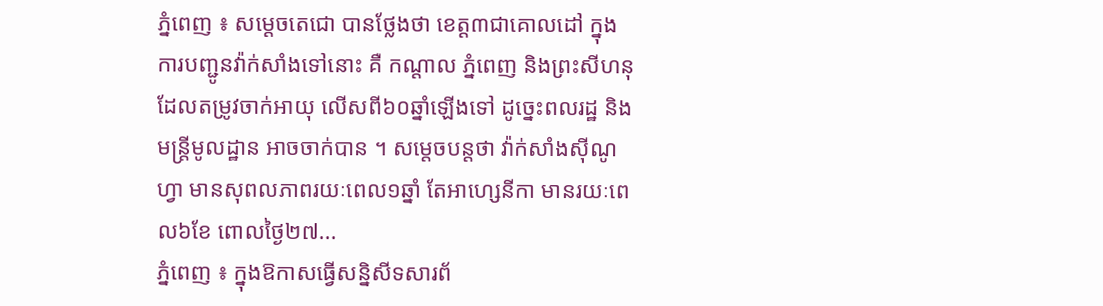ភ្នំពេញ ៖ សម្តេចតេជោ បានថ្លែងថា ខេត្ត៣ជាគោលដៅ ក្នុងការបញ្ជូនវ៉ាក់សាំងទៅនោះ គឺ កណ្តាល ភ្នំពេញ និងព្រះសីហនុ ដែលតម្រូវចាក់អាយុ លើសពី៦០ឆ្នាំឡើងទៅ ដូច្នេះពលរដ្ឋ និងមន្រ្តីមូលដ្ឋាន អាចចាក់បាន ។ សម្តេចបន្តថា វ៉ាក់សាំងស៊ីណូហ្វា មានសុពលភាពរយៈពេល១ឆ្នាំ តែអាហ្សេនីកា មានរយៈពេល៦ខែ ពោលថ្ងៃ២៧...
ភ្នំពេញ ៖ ក្នុងឱកាសធ្វើសន្និសីទសារព័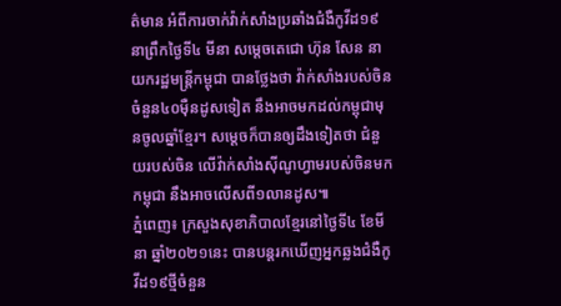ត៌មាន អំពីការចាក់វ៉ាក់សាំងប្រឆាំងជំងឺកូវីដ១៩ នាព្រឹកថ្ងៃទី៤ មីនា សម្តេចតេជោ ហ៊ុន សែន នាយករដ្ឋមន្ត្រីកម្ពុជា បានថ្លែងថា វ៉ាក់សាំងរបស់ចិន ចំនួន៤០ម៉ឺនដូសទៀត នឹងអាចមកដល់កម្ពុជាមុនចូលឆ្នាំខ្មែរ។ សម្តេចក៏បានឲ្យដឹងទៀតថា ជំនួយរបស់ចិន លើវ៉ាក់សាំងស៊ីណូហ្វាមរបស់ចិនមកកម្ពុជា នឹងអាចលើសពី១លានដូស៕
ភ្នំពេញ៖ ក្រសួងសុខាភិបាលខ្មែរនៅថ្ងៃទី៤ ខែមីនា ឆ្នាំ២០២១នេះ បានបន្តរកឃើញអ្នកឆ្លងជំងឺកូវីដ១៩ថ្មីចំនួន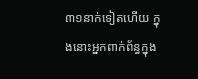៣១នាក់ទៀតហើយ ក្នុងនោះអ្នកពាក់ព័ន្ធក្នុង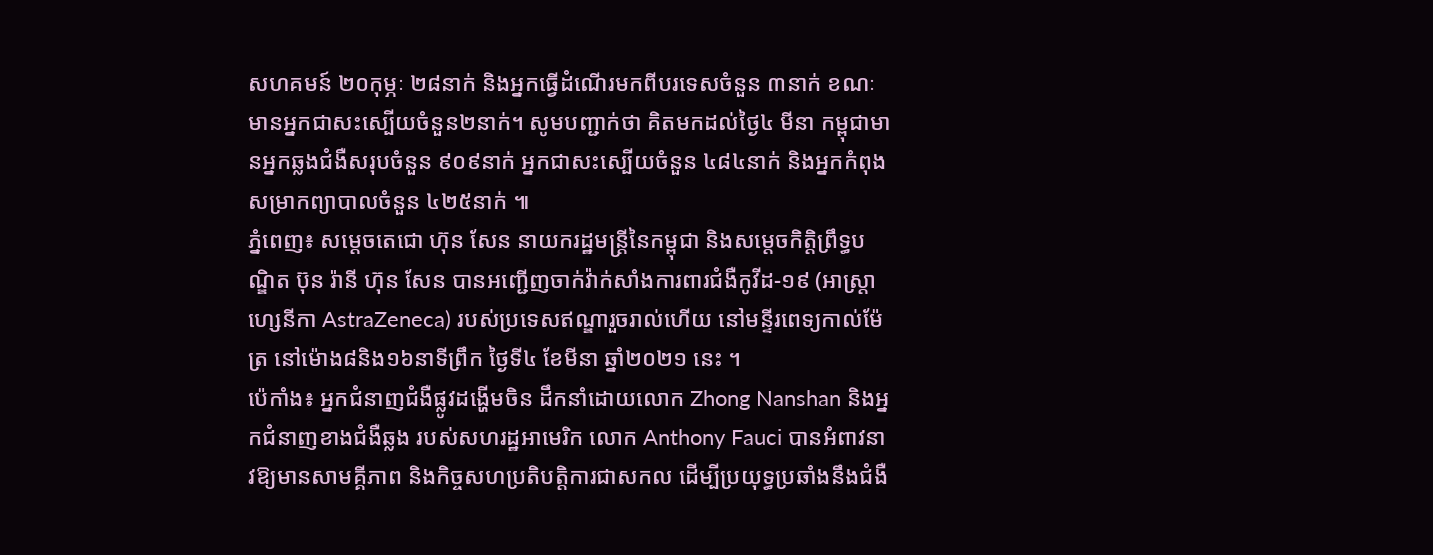សហគមន៍ ២០កុម្ភៈ ២៨នាក់ និងអ្នកធ្វើដំណើរមកពីបរទេសចំនួន ៣នាក់ ខណៈមានអ្នកជាសះស្បើយចំនួន២នាក់។ សូមបញ្ជាក់ថា គិតមកដល់ថ្ងៃ៤ មីនា កម្ពុជាមានអ្នកឆ្លងជំងឺសរុបចំនួន ៩០៩នាក់ អ្នកជាសះស្បើយចំនួន ៤៨៤នាក់ និងអ្នកកំពុងសម្រាកព្យាបាលចំនួន ៤២៥នាក់ ៕
ភ្នំពេញ៖ សម្តេចតេជោ ហ៊ុន សែន នាយករដ្ឋមន្ត្រីនៃកម្ពុជា និងសម្តេចកិត្តិព្រឹទ្ធបណ្ឌិត ប៊ុន រ៉ានី ហ៊ុន សែន បានអញ្ជើញចាក់វ៉ាក់សាំងការពារជំងឺកូវីដ-១៩ (អាស្ត្រាហ្សេនីកា AstraZeneca) របស់ប្រទេសឥណ្ឌារួចរាល់ហើយ នៅមន្ទីរពេទ្យកាល់ម៉ែត្រ នៅម៉ោង៨និង១៦នាទីព្រឹក ថ្ងៃទី៤ ខែមីនា ឆ្នាំ២០២១ នេះ ។
ប៉េកាំង៖ អ្នកជំនាញជំងឺផ្លូវដង្ហើមចិន ដឹកនាំដោយលោក Zhong Nanshan និងអ្នកជំនាញខាងជំងឺឆ្លង របស់សហរដ្ឋអាមេរិក លោក Anthony Fauci បានអំពាវនាវឱ្យមានសាមគ្គីភាព និងកិច្ចសហប្រតិបត្តិការជាសកល ដើម្បីប្រយុទ្ធប្រឆាំងនឹងជំងឺ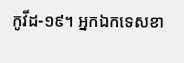កូវីដ-១៩។ អ្នកឯកទេសខា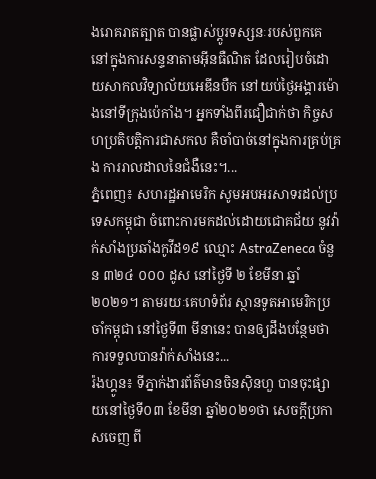ងរោគរាតត្បាត បានផ្លាស់ប្តូរទស្សនៈរបស់ពួកគេ នៅក្នុងការសន្ទនាតាមអ៊ីនធឺណិត ដែលរៀបចំដោយសាកលវិទ្យាល័យអេឌីនបឺក នៅយប់ថ្ងៃអង្គារម៉ោងនៅទីក្រុងប៉េកាំង។ អ្នកទាំងពីរជឿជាក់ថា កិច្ចសហប្រតិបត្តិការជាសកល គឺចាំបាច់នៅក្នុងការគ្រប់គ្រង ការរាលដាលនៃជំងឺនេះ។...
ភ្នំពេញ៖ សហរដ្ឋអាមេរិក សូមអបអរសាទរដល់ប្រទេសកម្ពុជា ចំពោះការមកដល់ដោយជោគជ័យ នូវវ៉ាក់សាំងប្រឆាំងកូវីដ១៩ ឈ្មោះ AstraZeneca ចំនួន ៣២៤ ០០០ ដូស នៅថ្ងៃទី ២ ខែមីនា ឆ្នាំ ២០២១។ តាមរយៈគេហទំព័រ ស្ថានទូតអាមេរិកប្រចាំកម្ពុជា នៅថ្ងៃទី៣ មីនានេះ បានឲ្យដឹងបន្ថែមថា ការទទួលបានវ៉ាក់សាំងនេះ...
រ៉ងហ្គូន៖ ទីភ្នាក់ងារព័ត៌មានចិនស៊ិនហួ បានចុះផ្សាយនៅថ្ងៃទី០៣ ខែមីនា ឆ្នាំ២០២១ថា សេចក្តីប្រកាសចេញ ពី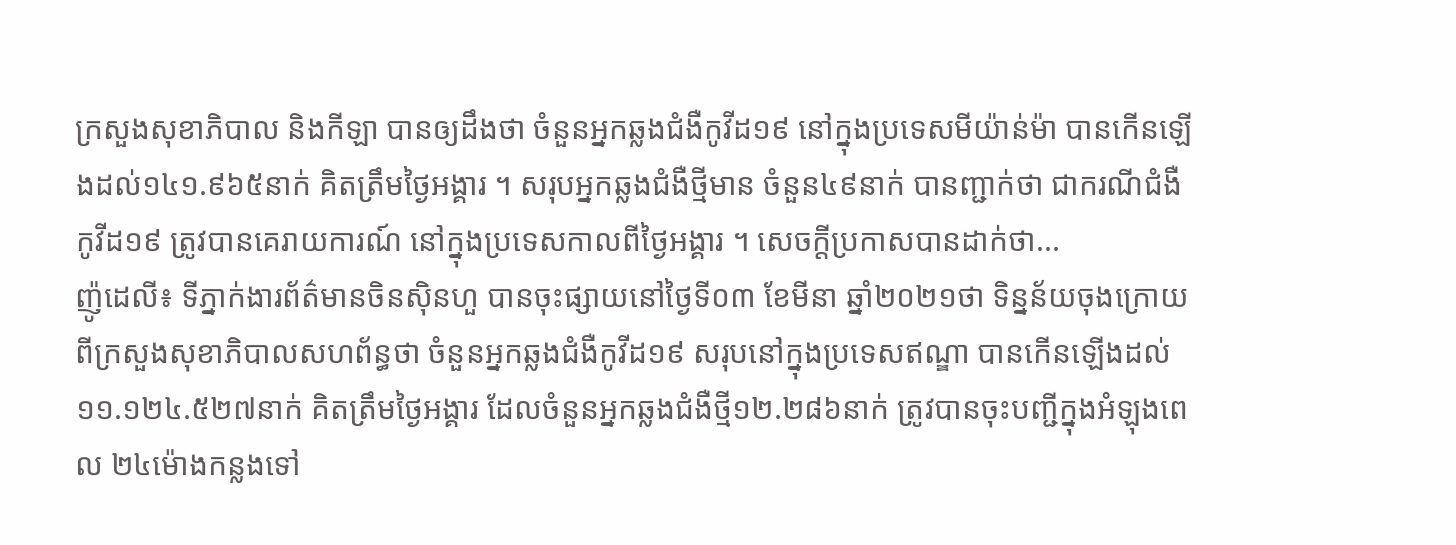ក្រសួងសុខាភិបាល និងកីឡា បានឲ្យដឹងថា ចំនួនអ្នកឆ្លងជំងឺកូវីដ១៩ នៅក្នុងប្រទេសមីយ៉ាន់ម៉ា បានកើនឡើងដល់១៤១.៩៦៥នាក់ គិតត្រឹមថ្ងៃអង្គារ ។ សរុបអ្នកឆ្លងជំងឺថ្មីមាន ចំនួន៤៩នាក់ បានញ្ជាក់ថា ជាករណីជំងឺកូវីដ១៩ ត្រូវបានគេរាយការណ៍ នៅក្នុងប្រទេសកាលពីថ្ងៃអង្គារ ។ សេចក្តីប្រកាសបានដាក់ថា...
ញ៉ូដេលី៖ ទីភ្នាក់ងារព័ត៌មានចិនស៊ិនហួ បានចុះផ្សាយនៅថ្ងៃទី០៣ ខែមីនា ឆ្នាំ២០២១ថា ទិន្នន័យចុងក្រោយ ពីក្រសួងសុខាភិបាលសហព័ន្ធថា ចំនួនអ្នកឆ្លងជំងឺកូវីដ១៩ សរុបនៅក្នុងប្រទេសឥណ្ឌា បានកើនឡើងដល់១១.១២៤.៥២៧នាក់ គិតត្រឹមថ្ងៃអង្គារ ដែលចំនួនអ្នកឆ្លងជំងឺថ្មី១២.២៨៦នាក់ ត្រូវបានចុះបញ្ជីក្នុងអំឡុងពេល ២៤ម៉ោងកន្លងទៅ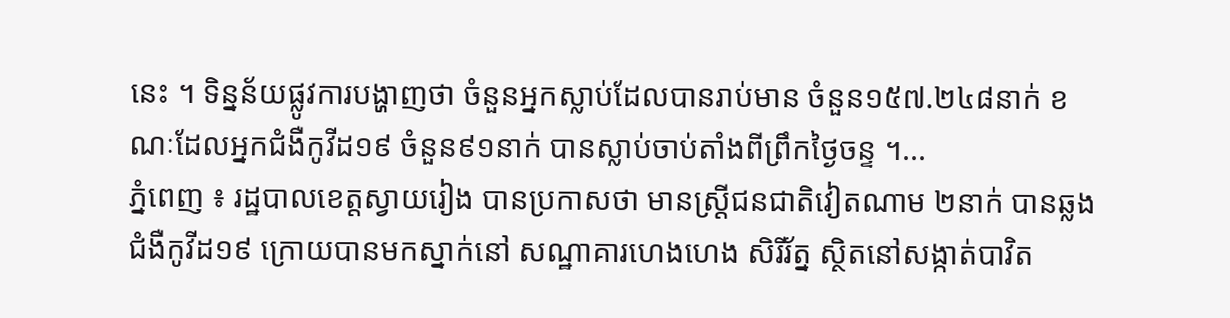នេះ ។ ទិន្នន័យផ្លូវការបង្ហាញថា ចំនួនអ្នកស្លាប់ដែលបានរាប់មាន ចំនួន១៥៧.២៤៨នាក់ ខណៈដែលអ្នកជំងឺកូវីដ១៩ ចំនួន៩១នាក់ បានស្លាប់ចាប់តាំងពីព្រឹកថ្ងៃចន្ទ ។...
ភ្នំពេញ ៖ រដ្ឋបាលខេត្តស្វាយរៀង បានប្រកាសថា មានស្រ្តីជនជាតិវៀតណាម ២នាក់ បានឆ្លងជំងឺកូវីដ១៩ ក្រោយបានមកស្នាក់នៅ សណ្ឋាគារហេងហេង សិរីរ័ត្ន ស្ថិតនៅសង្កាត់បាវិត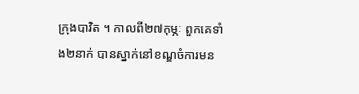ក្រុងបាវិត ។ កាលពី២៧កុម្ភៈ ពួកគេទាំង២នាក់ បានស្នាក់នៅខណ្ឌចំការមន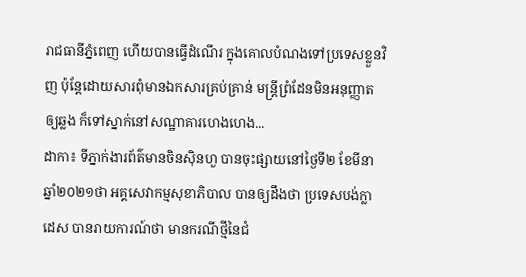រាជធានីភ្នំពេញ ហើយបានធ្វើដំណើរ ក្នុងគោលបំណងទៅប្រទេសខ្លួនវិញ ប៉ុន្តែដោយសារពុំមានឯកសារគ្រប់គ្រាន់ មន្រ្តីព្រំដែនមិនអនុញ្ញាតឲ្យឆ្លង ក៏ទៅស្នាក់នៅសណ្ឋាគារហេងហេង...
ដាកា៖ ទីភ្នាក់ងារព័ត៌មានចិនស៊ិនហួ បានចុះផ្សាយនៅថ្ងៃទី២ ខែមីនា ឆ្នាំ២០២១ថា អគ្គសេវាកម្មសុខាភិបាល បានឲ្យដឹងថា ប្រទេសបង់ក្លាដេស បានរាយការណ៍ថា មានករណីថ្មីនៃជំ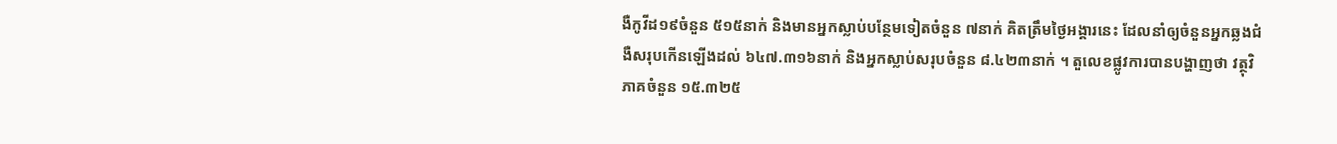ងឺកូវីដ១៩ចំនួន ៥១៥នាក់ និងមានអ្នកស្លាប់បន្ថែមទៀតចំនួន ៧នាក់ គិតត្រឹមថ្ងៃអង្គារនេះ ដែលនាំឲ្យចំនួនអ្នកឆ្លងជំងឺសរុបកើនឡើងដល់ ៦៤៧.៣១៦នាក់ និងអ្នកស្លាប់សរុបចំនួន ៨.៤២៣នាក់ ។ តួលេខផ្លូវការបានបង្ហាញថា វត្ថុវិភាគចំនួន ១៥.៣២៥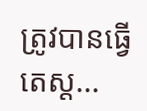ត្រូវបានធ្វើតេស្ត...